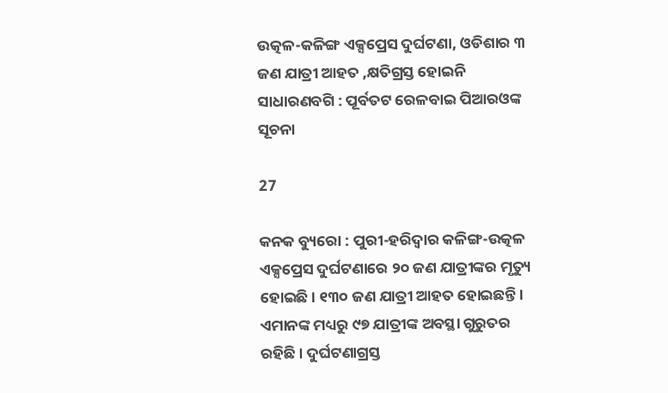ଉତ୍କଳ-କଳିଙ୍ଗ ଏକ୍ସପ୍ରେସ ଦୁର୍ଘଟଣା, ଓଡିଶାର ୩ ଜଣ ଯାତ୍ରୀ ଆହତ ,କ୍ଷତିଗ୍ରସ୍ତ ହୋଇନି ସାଧାରଣବଗି : ପୂର୍ବତଟ ରେଳବାଇ ପିଆରଓଙ୍କ ସୂଚନା

27

କନକ ବ୍ୟୁରୋ : ପୁରୀ-ହରିଦ୍ୱାର କଳିଙ୍ଗ-ଉତ୍କଳ ଏକ୍ସପ୍ରେସ ଦୁର୍ଘଟଣାରେ ୨୦ ଜଣ ଯାତ୍ରୀଙ୍କର ମୃତ୍ୟୁ ହୋଇଛି । ୧୩୦ ଜଣ ଯାତ୍ରୀ ଆହତ ହୋଇଛନ୍ତି । ଏମାନଙ୍କ ମଧ୍ୟରୁ ୯୭ ଯାତ୍ରୀଙ୍କ ଅବସ୍ଥା ଗୁରୁତର ରହିଛି । ଦୁର୍ଘଟଣାଗ୍ରସ୍ତ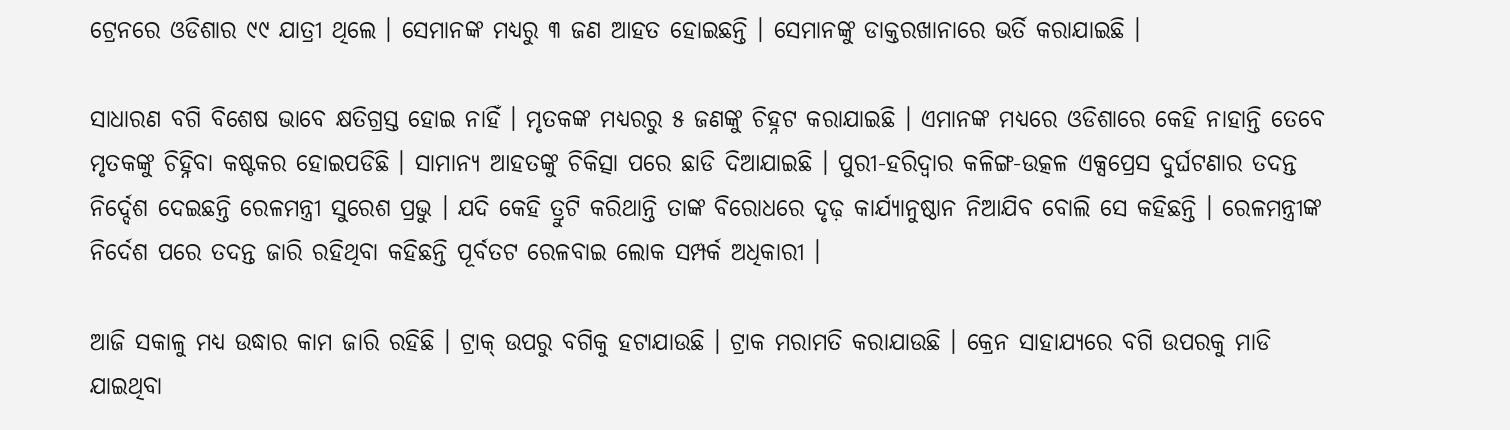ଟ୍ରେନରେ ଓଡିଶାର ୯୯ ଯାତ୍ରୀ ଥିଲେ । ସେମାନଙ୍କ ମଧ୍ୟରୁ ୩ ଜଣ ଆହତ ହୋଇଛନ୍ତି । ସେମାନଙ୍କୁ ଡାକ୍ତରଖାନାରେ ଭର୍ତି କରାଯାଇଛି ।

ସାଧାରଣ ବଗି ବିଶେଷ ଭାବେ କ୍ଷତିଗ୍ରସ୍ତ ହୋଇ ନାହିଁ । ମୃତକଙ୍କ ମଧ୍ୟରରୁ ୫ ଜଣଙ୍କୁ ଚିହ୍ନଟ କରାଯାଇଛି । ଏମାନଙ୍କ ମଧ୍ୟରେ ଓଡିଶାରେ କେହି ନାହାନ୍ତି ତେବେ ମୃତକଙ୍କୁ ଚିହ୍ନିବା କଷ୍ଟକର ହୋଇପଡିଛି । ସାମାନ୍ୟ ଆହତଙ୍କୁ ଚିକିତ୍ସା ପରେ ଛାଡି ଦିଆଯାଇଛି । ପୁରୀ-ହରିଦ୍ୱାର କଳିଙ୍ଗ-ଉତ୍କଳ ଏକ୍ସପ୍ରେସ ଦୁର୍ଘଟଣାର ତଦନ୍ତ ନିର୍ଦ୍ଦେଶ ଦେଇଛନ୍ତି ରେଳମନ୍ତ୍ରୀ ସୁରେଶ ପ୍ରଭୁ । ଯଦି କେହି ତ୍ରୁଟି କରିଥାନ୍ତି ତାଙ୍କ ବିରୋଧରେ ଦୃଢ଼ କାର୍ଯ୍ୟାନୁଷ୍ଠାନ ନିଆଯିବ ବୋଲି ସେ କହିଛନ୍ତି । ରେଳମନ୍ତ୍ରୀଙ୍କ ନିର୍ଦେଶ ପରେ ତଦନ୍ତ ଜାରି ରହିଥିବା କହିଛନ୍ତି ପୂର୍ବତଟ ରେଳବାଇ ଲୋକ ସମ୍ପର୍କ ଅଧିକାରୀ ।

ଆଜି ସକାଳୁ ମଧ୍ୟ ଉଦ୍ଧାର କାମ ଜାରି ରହିଛି । ଟ୍ରାକ୍ ଉପରୁ ବଗିକୁ ହଟାଯାଉଛି । ଟ୍ରାକ ମରାମତି କରାଯାଉଛି । କ୍ରେନ ସାହାଯ୍ୟରେ ବଗି ଉପରକୁ ମାଡି ଯାଇଥିବା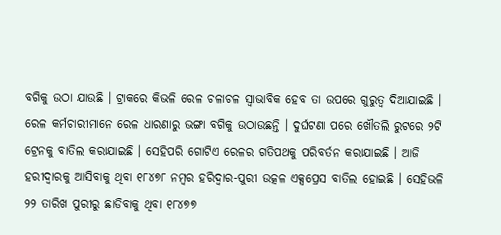ବଗିକୁ ଉଠା ଯାଉଛି । ଟ୍ରାକରେ କିଭଳି ରେଳ ଚଳାଚଳ ସ୍ୱାଭାବିକ ହେବ ତା ଉପରେ ଗୁରୁତ୍ୱ ଦିଆଯାଇଛି । ରେଳ କର୍ମଚାରୀମାନେ ରେଳ ଧାରଣାରୁ ଭଙ୍ଗା ବଗିକୁ ଉଠାଉଛନ୍ତି । ଦୁର୍ଘଟଣା ପରେ ଖୌତଲି ରୁଟରେ ୨ଟି ଟ୍ରେନକୁ ବାତିଲ କରାଯାଇଛି । ସେହିପରି ଗୋଟିଏ ରେଳର ଗତିପଥକୁ ପରିବର୍ତନ କରାଯାଇଛି । ଆଜି ହରୀଦ୍ୱାରକୁ ଆସିବାକୁ ଥିବା ୧୮୪୭୮ ନମ୍ବର ହରିଦ୍ୱାର-ପୁରୀ ଉତ୍କଳ ଏକ୍ସପ୍ରେସ ବାତିଲ ହୋଇଛି । ସେହିଭଳି ୨୨ ତାରିଖ ପୁରୀରୁ ଛାଡିବାକୁ ଥିବା ୧୮୪୭୭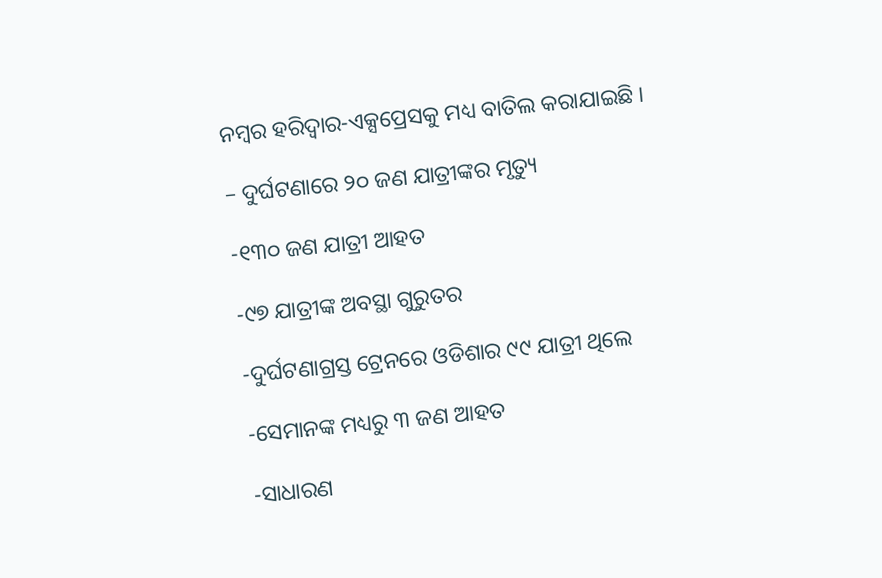ନମ୍ବର ହରିଦ୍ୱାର-ଏକ୍ସପ୍ରେସକୁ ମଧ୍ୟ ବାତିଲ କରାଯାଇଛି ।

– ଦୁର୍ଘଟଣାରେ ୨୦ ଜଣ ଯାତ୍ରୀଙ୍କର ମୃତ୍ୟୁ

-୧୩୦ ଜଣ ଯାତ୍ରୀ ଆହତ

-୯୭ ଯାତ୍ରୀଙ୍କ ଅବସ୍ଥା ଗୁରୁତର

-ଦୁର୍ଘଟଣାଗ୍ରସ୍ତ ଟ୍ରେନରେ ଓଡିଶାର ୯୯ ଯାତ୍ରୀ ଥିଲେ

-ସେମାନଙ୍କ ମଧ୍ୟରୁ ୩ ଜଣ ଆହତ

-ସାଧାରଣ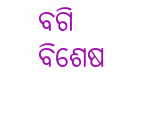ବଗି ବିଶେଷ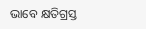ଭାବେ କ୍ଷତିଗ୍ରସ୍ତ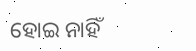ହୋଇ ନାହିଁ